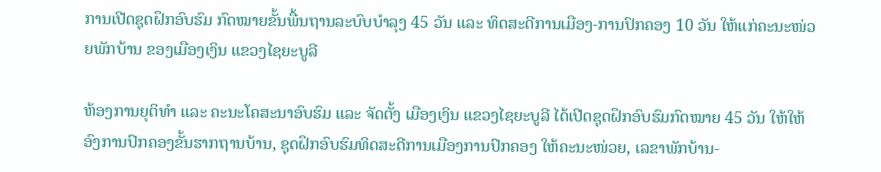ການເປີດຊຸດຝຶກອົບຮົມ ກົດໝາຍຂັ້ນພື້ນຖານລະບົບບໍາລຸງ 45 ວັນ ແລະ ທິດສະດີການເມືອງ-ການປົກຄອງ 10 ວັນ ໃຫ້ແກ່ຄະນະໜ່ວຍພັກບ້ານ ຂອງເມືອງເງິນ ແຂວງໄຊຍະບູລີ

ຫ້ອງການຍຸຕິທຳ ແລະ ຄະນະໂຄສະນາອົບຮົມ ແລະ ຈັດຕັ້ງ ເມືອງເງິນ ແຂວງໄຊຍະບູລີ ໄດ້ເປີດຊຸດຝຶກອົບຮົມກົດໝາຍ 45 ວັນ ໃຫ້ໃຫ້ອົງການປົກຄອງຂັ້ນຮາກຖານບ້ານ, ຊຸດຝຶກອົບຮົມທິດສະດີການເມືອງການປົກຄອງ ໃຫ້ຄະນະໜ່ວຍ, ເລຂາພັກບ້ານ-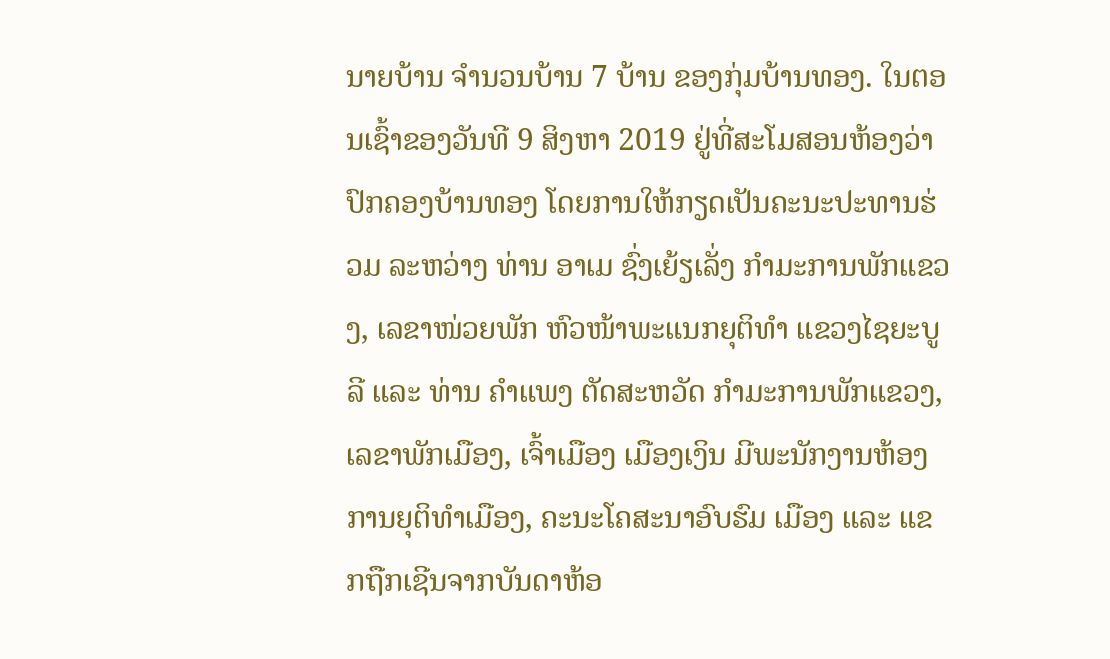ນາຍບ້ານ ຈໍານວນບ້ານ 7 ບ້ານ ຂອງກຸ່ມບ້ານທອງ. ໃນຕອນເຊົ້າຂອງວັນທີ 9 ສິງຫາ 2019 ຢູ່ທີ່ສະໂມສອນຫ້ອງວ່າປົກຄອງບ້ານທອງ ໂດຍການໃຫ້ກຽດເປັນຄະນະປະທານຮ່ວມ ລະຫວ່າງ ທ່ານ ອາເມ ຊົ່ງເຍ້ຽເລັ່ງ ກໍາມະການພັກແຂວງ, ເລຂາໜ່ວຍພັກ ຫົວໜ້າພະແນກຍຸຕິທໍາ ແຂວງໄຊຍະບູລີ ແລະ ທ່ານ ຄໍາແພງ ຕັດສະຫວັດ ກໍາມະການພັກແຂວງ, ເລຂາພັກເມືອງ, ເຈົ້າເມືອງ ເມືອງເງິນ ມີພະນັກງານຫ້ອງການຍຸຕິທຳເມືອງ, ຄະນະໂຄສະນາອົບຮົມ ເມືອງ ແລະ ແຂກຖືກເຊີນຈາກບັນດາຫ້ອ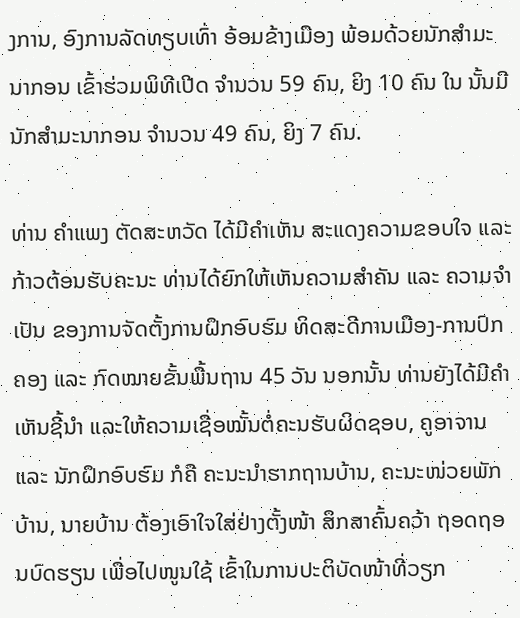ງການ, ອົງການລັດທຽບເທົ່າ ອ້ອມຂ້າງເມືອງ ພ້ອມດ້ວຍນັກສໍາມະນາກອນ ເຂົ້າຮ່ວມພິທີເປີດ ຈໍານວນ 59 ຄົນ, ຍິງ 10 ຄົນ ໃນ ນັ້ນມີ ນັກສໍາມະນາກອນ ຈໍານວນ 49 ຄົນ, ຍິງ 7 ຄົນ.

ທ່ານ ຄໍາແພງ ຕັດສະຫວັດ ໄດ້ມີຄໍາເຫັນ ສະແດງຄວາມຂອບໃຈ ແລະ ກ້າວຕ້ອນຮັບຄະນະ ທ່ານໄດ້ຍົກໃຫ້ເຫັນຄວາມສໍາຄັນ ແລະ ຄວາມຈໍາເປັນ ຂອງການຈັດຕັ້ງການຝຶກອົບຮົມ ທິດສະດີການເມືອງ-ການປົກຄອງ ແລະ ກົດໝາຍຂັ້ນພື້ນຖານ 45 ວັນ ນອກນັ້ນ ທ່ານຍັງໄດ້ມີຄໍາເຫັນຊີ້ນໍາ ແລະໃຫ້ຄວາມເຊື່ອໝັ້ນຕໍ່ຄະນຮັບຜິດຊອບ, ຄູອາຈານ ແລະ ນັກຝຶກອົບຮົມ ກໍຄື ຄະນະນໍາຮາກຖານບ້ານ, ຄະນະໜ່ວຍພັກບ້ານ, ນາຍບ້ານ ຕ້ອງເອົາໃຈໃສ່ຢ່າງຕັ້ງໜ້າ ສຶກສາຄົ້ນຄວ້າ ຖອດຖອນບົດຮຽນ ເພື່ອໄປໜູນໃຊ້ ເຂົ້າໃນການປະຕິບັດໜ້າທີ່ວຽກ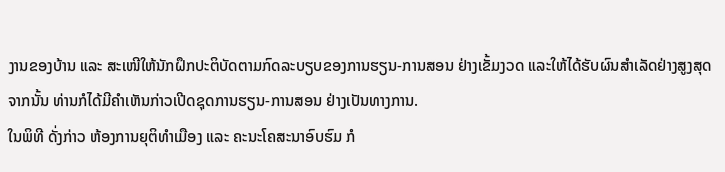ງານຂອງບ້ານ ແລະ ສະເໜີໃຫ້ນັກຝຶກປະຕິບັດຕາມກົດລະບຽບຂອງການຮຽນ-ການສອນ ຢ່າງເຂັ້ມງວດ ແລະໃຫ້ໄດ້ຮັບຜົນສໍາເລັດຢ່າງສູງສຸດ ຈາກນັ້ນ ທ່ານກໍໄດ້ມີຄໍາເຫັນກ່າວເປີດຊຸດການຮຽນ-ການສອນ ຢ່າງເປັນທາງການ.
ໃນພິທີ ດັ່ງກ່າວ ຫ້ອງການຍຸຕິທໍາເມືອງ ແລະ ຄະນະໂຄສະນາອົບຮົມ ກໍ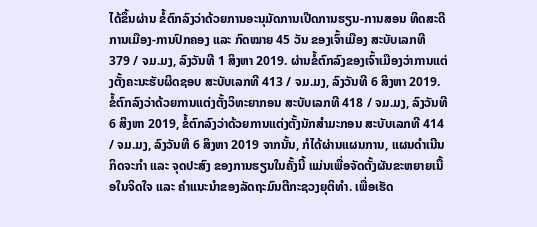ໄດ້ຂຶ້ນຜ່ານ ຂໍ້ຕົກລົງວ່າດ້ວຍການອະນຸມັດການເປີດການຮຽນ-ການສອນ ທິດສະດີການເມືອງ-ການປົກຄອງ ແລະ ກົດໝາຍ 45 ວັນ ຂອງເຈົ້າເມືອງ ສະບັບເລກທີ 379 / ຈມ.ມງ, ລົງວັນທີ 1 ສິງຫາ 2019. ຜ່ານຂໍ້ຕົກລົງຂອງເຈົ້າເມືອງວ່າການແຕ່ງຕັ້ງຄະນະຮັບຜິດຊອບ ສະບັບເລກທີ 413 / ຈມ.ມງ, ລົງວັນທີ 6 ສິງຫາ 2019. ຂໍ້ຕົກລົງວ່າດ້ວຍການແຕ່ງຕັ້ງວິທະຍາກອນ ສະບັບເລກທີ 418 / ຈມ.ມງ, ລົງວັນທີ 6 ສິງຫາ 2019, ຂໍ້ຕົກລົງວ່າດ້ວຍການແຕ່ງຕັ້ງນັກສໍາມະກອນ ສະບັບເລກທີ 414 / ຈມ.ມງ, ລົງວັນທີ 6 ສິງຫາ 2019 ຈາກນັ້ນ, ກໍໄດ້ຜ່ານແຜນການ, ແຜນດໍາເນີນກິດຈະກໍາ ແລະ ຈຸດປະສົງ ຂອງການຮຽນໃນຄັ້ງນີ້ ແມ່ນເພື່ອຈັດຕັ້ງຜັນຂະຫຍາຍເນື້ອໃນຈິດໃຈ ແລະ ຄຳແນະນຳຂອງລັດຖະມົນຕີກະຊວງຍຸຕິທຳ. ເພື່ອເຮັດ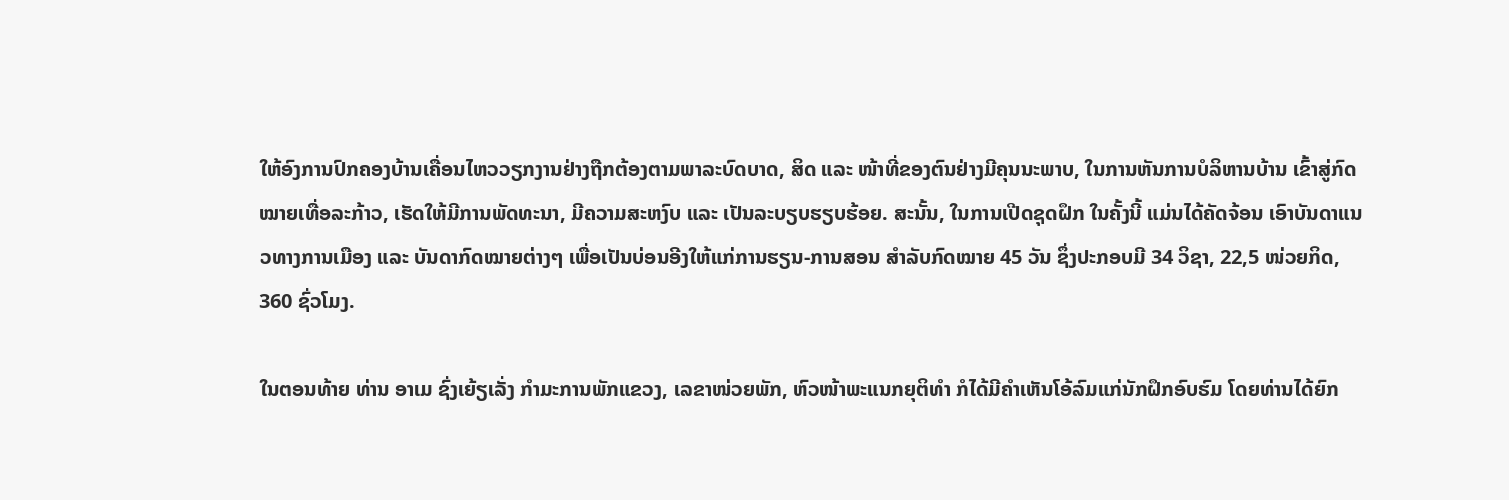ໃຫ້ອົງການປົກຄອງບ້ານເຄື່ອນໄຫວວຽກງານຢ່າງຖືກຕ້ອງຕາມພາລະບົດບາດ, ສິດ ແລະ ໜ້າທີ່ຂອງຕົນຢ່າງມີຄຸນນະພາບ, ໃນການຫັນການບໍລິຫານບ້ານ ເຂົ້າສູ່ກົດໝາຍເທື່ອລະກ້າວ, ເຮັດໃຫ້ມີການພັດທະນາ, ມີຄວາມສະຫງົບ ແລະ ເປັນລະບຽບຮຽບຮ້ອຍ. ສະນັ້ນ, ໃນການເປີດຊຸດຝຶກ ໃນຄັ້ງນີ້ ແມ່ນໄດ້ຄັດຈ້ອນ ເອົາບັນດາແນວທາງການເມືອງ ແລະ ບັນດາກົດໝາຍຕ່າງໆ ເພື່ອເປັນບ່ອນອີງໃຫ້ແກ່ການຮຽນ-ການສອນ ສໍາລັບກົດໝາຍ 45 ວັນ ຊຶ່ງປະກອບມີ 34 ວິຊາ, 22,5 ໜ່ວຍກິດ, 360 ຊົ່ວໂມງ.

ໃນຕອນທ້າຍ ທ່ານ ອາເມ ຊົ່ງເຍ້ຽເລັ່ງ ກໍາມະການພັກແຂວງ, ເລຂາໜ່ວຍພັກ, ຫົວໜ້າພະແນກຍຸຕິທໍາ ກໍໄດ້ມີຄຳເຫັນໂອ້ລົມແກ່ນັກຝຶກອົບຮົມ ໂດຍທ່ານໄດ້ຍົກ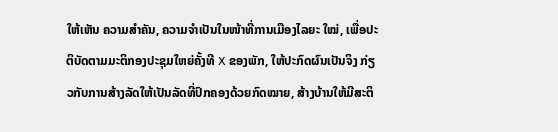ໃຫ້ເຫັນ ຄວາມສໍາຄັນ, ຄວາມຈໍາເປັນໃນໜ້າທີ່ການເມືອງໄລຍະ ໃໝ່, ເພື່ອປະຕິບັດຕາມມະຕິກອງປະຊຸມໃຫຍ່ຄັ້ງທີ X ຂອງພັກ, ໃຫ້ປະກົດຜົນເປັນຈິງ ກ່ຽວກັບການສ້າງລັດໃຫ້ເປັນລັດທີ່ປົກຄອງດ້ວຍກົດໝາຍ, ສ້າງບ້ານໃຫ້ມີສະຕິ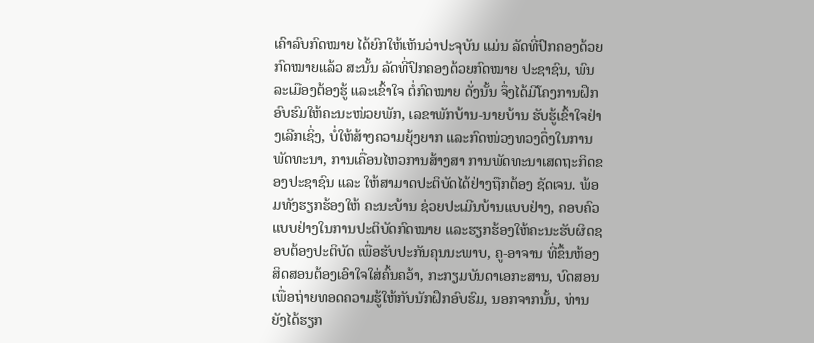ເຄົາລົບກົດໝາຍ ໄດ້ຍົກໃຫ້ເຫັນວ່າປະຈຸບັນ ແມ່ນ ລັດທີ່ປົກຄອງດ້ວຍກົດໝາຍແລ້ວ ສະນັ້ນ ລັດທີ່ປົກຄອງດ້ວຍກົດໝາຍ ປະຊາຊົນ, ພົນລະເມືອງຕ້ອງຮູ້ ແລະເຂົ້າໃຈ ຕໍ່ກົດໝາຍ ດັ່ງນັ້ນ ຈຶ່ງໄດ້ມີໂຄງການຝຶກອົບຮົມໃຫ້ຄະນະໜ່ວຍພັກ, ເລຂາພັກບ້ານ-ນາຍບ້ານ ຮັບຮູ້ເຂົ້າໃຈຢ່າງເລີກເຊິ່ງ, ບໍ່ໃຫ້ສ້າງຄວາມຍຸ້ງຍາກ ແລະກົດໜ່ວງທວງດຶ່ງໃນການພັດທະນາ, ການເຄື່ອນໄຫວການສ້າງສາ ການພັດທະນາເສດຖະກິດຂອງປະຊາຊົນ ແລະ ໃຫ້ສາມາດປະຕິບັດໄດ້ຢ່າງຖືກຕ້ອງ ຊັດເຈນ. ພ້ອມທັງຮຽກຮ້ອງໃຫ້ ຄະນະບ້ານ ຊ່ວຍປະເມີນບ້ານແບບຢ່າງ, ຄອບຄົວແບບຢ່າງໃນການປະຕິບັດກົດໝາຍ ແລະຮຽກຮ້ອງໃຫ້ຄະນະຮັບຜິດຊອບຕ້ອງປະຕິບັດ ເພື່ອຮັບປະກັນຄຸນນະພາບ, ຄູ-ອາຈານ ທີ່ຂຶ້ນຫ້ອງສິດສອນຕ້ອງເອົາໃຈໃສ່ຄົ້ນຄວ້າ, ກະກຽມບັນດາເອກະສານ, ບົດສອນ ເພື່ອຖ່າຍທອດຄວາມຮູ້ໃຫ້ກັບນັກຝຶກອົບຮົມ, ນອກຈາກນັ້ນ, ທ່ານຍັງໄດ້ຮຽກ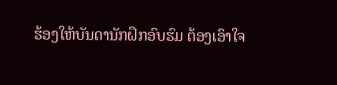ຮ້ອງໃຫ້ບັນດານັກຝຶກອົບຮົມ ຕ້ອງເອົາໃຈ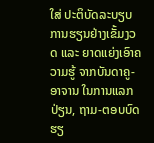ໃສ່ ປະຕິບັດລະບຽບ ການຮຽນຢ່າງເຂັ້ມງວດ ແລະ ຍາດແຍ່ງເອົາຄວາມຮູ້ ຈາກບັນດາຄູ-ອາຈານ ໃນການແລກປ່ຽນ, ຖາມ-ຕອບບົດຮຽ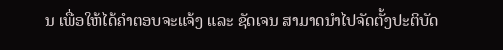ນ ເພື່ອໃຫ້ໄດ້ຄຳຕອບຈະແຈ້ງ ແລະ ຊັດເຈນ ສາມາດນຳໄປຈັດຕັ້ງປະຕິບັດ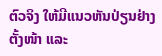ຕົວຈິງ ໃຫ້ມີແນວຫັນປ່ຽນຢ່າງຕັ້ງໜ້າ ແລະ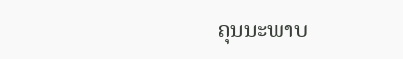ຄຸນນະພາບ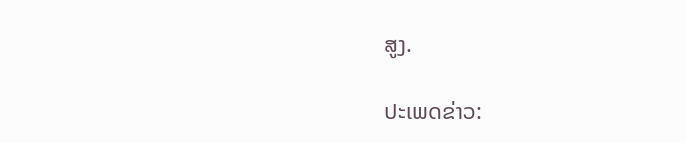ສູງ.

ປະເພດຂ່າວ: